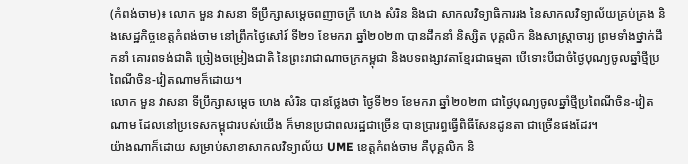(កំពង់ចាម)៖ លោក មួន វាសនា ទីប្រឹក្សាសម្ដេចពញាចក្រី ហេង សំរិន និងជា សាកលវិទ្យាធិការរង នៃសាកលវិទ្យាល័យគ្រប់គ្រង និងសេដ្ឋកិច្ចខេត្តកំពង់ចាម នៅព្រឹកថ្ងៃសៅរ៍ ទី២១ ខែមករា ឆ្នាំ២០២៣ បានដឹកនាំ និស្សិត បុគ្គលិក និងសាស្រ្តាចារ្យ ព្រមទាំងថ្នាក់ដឹកនាំ គោរពទង់ជាតិ ច្រៀងចម្រៀងជាតិ នៃព្រះរាជាណាចក្រកម្ពុជា និងបទពង្សាវតាខ្មែរជាធម្មតា បើទោះបីជាចំថ្ងៃបុណ្យចូលឆ្នាំថ្មីប្រពៃណីចិន-វៀតណាមក៏ដោយ។
លោក មួន វាសនា ទីប្រឹក្សាសម្ដេច ហេង សំរិន បានថ្លែងថា ថ្ងៃទី២១ ខែមករា ឆ្នាំ២០២៣ ជាថ្ងៃបុណ្យចូលឆ្នាំថ្មីប្រពៃណីចិន-វៀតណាម ដែលនៅប្រទេសកម្ពុជារបស់យើង ក៏មានប្រជាពលរដ្ឋជាច្រើន បានប្រារព្ធធ្វើពិធីសែនដូនតា ជាច្រើនផងដែរ។
យ៉ាងណាក៏ដោយ សម្រាប់សាខាសាកលវិទ្យាល័យ UME ខេត្តកំពង់ចាម គឺបុគ្គលិក និ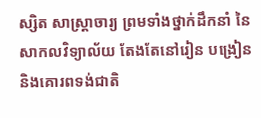ស្សិត សាស្រ្តាចារ្យ ព្រមទាំងថ្នាក់ដឹកនាំ នៃសាកលវិទ្យាល័យ តែងតែនៅរៀន បង្រៀន និងគោរពទង់ជាតិ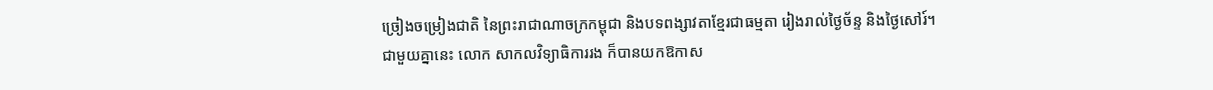ច្រៀងចម្រៀងជាតិ នៃព្រះរាជាណាចក្រកម្ពុជា និងបទពង្សាវតាខ្មែរជាធម្មតា រៀងរាល់ថ្ងៃច័ន្ទ និងថ្ងៃសៅរ៍។
ជាមួយគ្នានេះ លោក សាកលវិទ្យាធិការរង ក៏បានយកឱកាស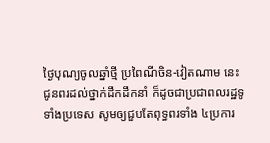ថ្ងៃបុណ្យចូលឆ្នាំថ្មី ប្រពៃណីចិន-វៀតណាម នេះ ជូនពរដល់ថ្នាក់ដឹកដឹកនាំ ក៏ដូចជាប្រជាពលរដ្ឋទូទាំងប្រទេស សូមឲ្យជួបតែពុទ្ធពរទាំង ៤ប្រការ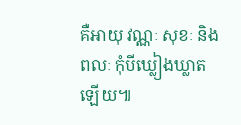គឺអាយុ វណ្ណៈ សុខៈ និងពលៈ កុំបីឃ្លៀងឃ្លាតឡើយ៕